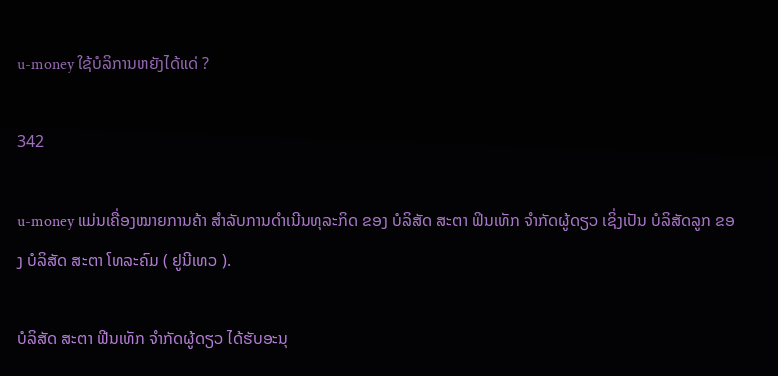u-money ໃຊ້ບໍລິການຫຍັງໄດ້ແດ່ ?

342

u-money ແມ່ນເຄື່ອງໝາຍການຄ້າ ສໍາລັບການດໍາເນີນທຸລະກິດ ຂອງ ບໍລິສັດ ສະຕາ ຟິນເທັກ ຈໍາກັດຜູ້ດຽວ ເຊິ່ງເປັນ ບໍລິສັດລູກ ຂອງ ບໍລິສັດ ສະຕາ ໂທລະຄົມ ( ຢູນີເທວ ).

ບໍລິສັດ ສະຕາ ຟີນເທັກ ຈໍາກັດຜູ້ດຽວ ໄດ້ຮັບອະນຸ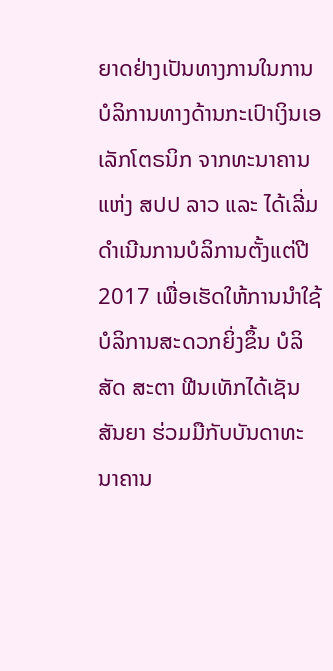ຍາດຢ່າງເປັນທາງການໃນການບໍລິການທາງດ້ານກະເປົາເງິນເອເລັກໂຕຣນິກ ຈາກທະນາຄານແຫ່ງ ສປປ ລາວ ແລະ ໄດ້ເລີ່ມດໍາເນີນການບໍລິການຕັ້ງແຕ່ປີ 2017 ເພື່ອເຮັດໃຫ້ການນຳໃຊ້ບໍລິການສະດວກຍິ່ງຂຶ້ນ ບໍລິສັດ ສະຕາ ຟີນເທັກໄດ້ເຊັນສັນຍາ ຮ່ວມມືກັບບັນດາທະນາຄານ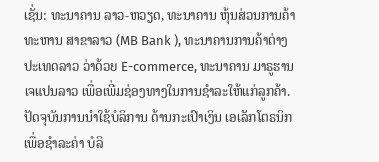ເຊັ່ນ: ທະນາຄານ ລາວ-ຫວຽດ, ທະນາຄານ ຫຸ້ນສ່ວນການຄ້າ ທະຫານ ສາຂາລາວ (MB Bank ), ທະນາຄານການຄ້າຕ່າງປະເທດລາວ ວ່າດ້ວຍ E-commerce, ທະນາຄານ ມາຣູຮານ ເຈແປນລາວ ເພື່ອເພີ່ມຊ່ອງທາງໃນການຊຳລະໃຫ້ແກ່ລູກຄ້າ. ປັດຈຸບັນການນໍາໃຊ້ບໍລິການ ດ້ານກະເປົາເງິນ ເອເລັກໂຕຣນິກ ເພື່ອຊຳລະຄ່າ ບໍລິ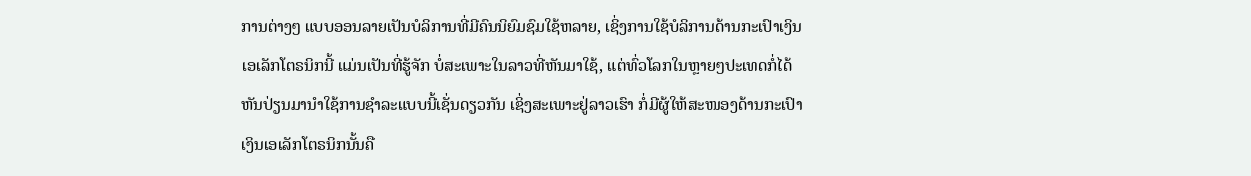ການຕ່າງໆ ແບບອອນລາຍເປັນບໍລິການທີ່ມີຄົນນິຍົມຊົມໃຊ້ຫລາຍ, ເຊິ່ງການໃຊ້ບໍລິການດ້ານກະເປົາເງິນເອເລັກໂຕຣນິກນີ້ ແມ່ນເປັນທີ່ຮູ້ຈັກ ບໍ່ສະເພາະໃນລາວທີ່ຫັນມາໃຊ້, ແຕ່ທົ່ວໂລກໃນຫຼາຍໆປະເທດກໍ່ໄດ້ຫັນປ່ຽນມານໍາໃຊ້ການຊໍາລະແບບນີ້ເຊັ່ນດຽວກັນ ເຊິ່ງສະເພາະຢູ່ລາວເຮົາ ກໍ່ມີຜູ້ໃຫ້ສະໜອງດ້ານກະເປົາເງິນເອເລັກໂຕຣນິກນັ້ນຄື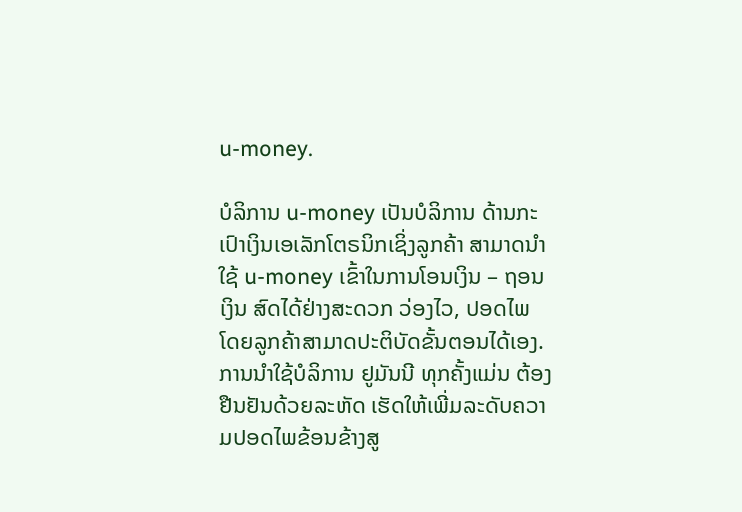u-money.

ບໍລິການ u-money ເປັນບໍລິການ ດ້ານກະເປົາເງິນເອເລັກໂຕຣນິກເຊິ່ງລູກຄ້າ ສາມາດນຳໃຊ້ u-money ເຂົ້າໃນການໂອນເງິນ – ຖອນເງິນ ສົດໄດ້ຢ່າງສະດວກ ວ່ອງໄວ, ປອດໄພ ໂດຍລູກຄ້າສາມາດປະຕິບັດຂັ້ນຕອນໄດ້ເອງ. ການນຳໃຊ້ບໍລິການ ຢູມັນນີ ທຸກຄັ້ງແມ່ນ ຕ້ອງຢືນຢັນດ້ວຍລະຫັດ ເຮັດໃຫ້ເພີ່ມລະດັບຄວາມປອດໄພຂ້ອນຂ້າງສູ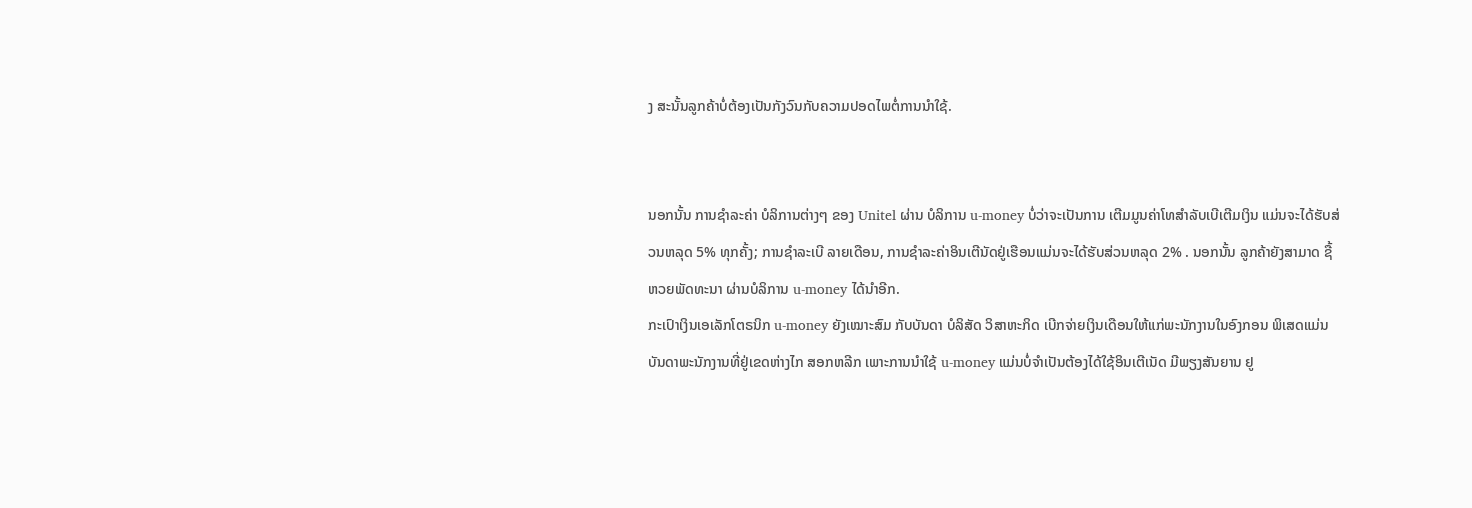ງ ສະນັ້ນລູກຄ້າບໍ່ຕ້ອງເປັນກັງວົນກັບຄວາມປອດໄພຕໍ່ການນຳໃຊ້.


ນອກນັ້ນ ການຊໍາລະຄ່າ ບໍລິການຕ່າງໆ ຂອງ Unitel ຜ່ານ ບໍລິການ u-money ບໍ່ວ່າຈະເປັນການ ເຕີມມູນຄ່າໂທສຳລັບເບີເຕີມເງິນ ແມ່ນຈະໄດ້ຮັບສ່ວນຫລຸດ 5% ທຸກຄັ້ງ; ການຊໍາລະເບີ ລາຍເດືອນ, ການຊໍາລະຄ່າອິນເຕີນັດຢູ່ເຮືອນແມ່ນຈະໄດ້ຮັບສ່ວນຫລຸດ 2% . ນອກນັ້ນ ລູກຄ້າຍັງສາມາດ ຊື້ຫວຍພັດທະນາ ຜ່ານບໍລິການ u-money ໄດ້ນຳອີກ.
ກະເປົາເງິນເອເລັກໂຕຣນິກ u-money ຍັງເໝາະສົມ ກັບບັນດາ ບໍລິສັດ ວິສາຫະກິດ ເບີກຈ່າຍເງິນເດືອນໃຫ້ແກ່ພະນັກງານໃນອົງກອນ ພິເສດແມ່ນບັນດາພະນັກງານທີ່ຢູ່ເຂດຫ່າງໄກ ສອກຫລີກ ເພາະການນຳໃຊ້ u-money ແມ່ນບໍ່ຈຳເປັນຕ້ອງໄດ້ໃຊ້ອິນເຕີເນັດ ມີພຽງສັນຍານ ຢູ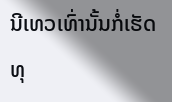ນີເທວເທົ່ານັ້ນກໍ່ເຮັດທຸ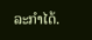ລະກຳໄດ້.